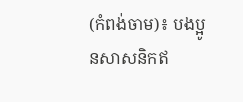(កំពង់ចាម)៖ បងប្អូនសាសនិកឥ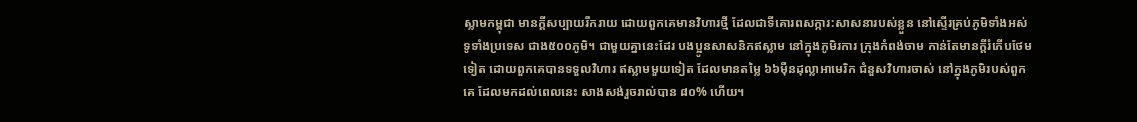ស្លាមកម្ពុជា មានក្តីសប្បាយរីករាយ ដោយពួកគេមានវិហារថ្មី ដែលជាទីគោរពសក្ការ:សាសនារបស់ខ្លួន នៅស្ទើរគ្រប់ភូមិទាំងអស់ ទូទាំងប្រទេស ជាង៥០០ភូមិ។ ជាមួយគ្នានេះដែរ បងប្អូនសាសនិកឥស្លាម នៅក្នុងភូមិរការ ក្រុងកំពង់ចាម កាន់តែមានក្តីរំភើបថែមទៀត ដោយពួកគេបានទទួលវិហារ ឥស្លាមមួយទៀត ដែលមានតម្លៃ ៦៦ម៉ឺនដុល្លាអាមេរិក ជំនួសវិហារចាស់ នៅក្នុងភូមិរបស់ពួកគេ ដែលមកដល់ពេលនេះ សាងសង់រួចរាល់បាន ៨០% ហើយ។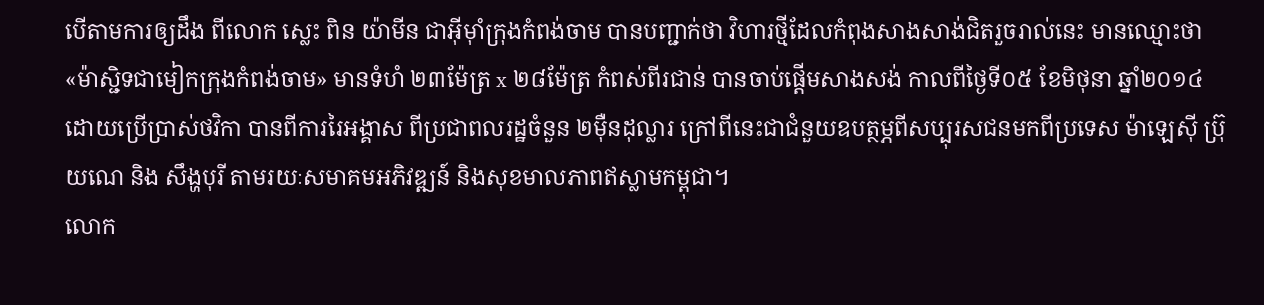បើតាមការឲ្យដឹង ពីលោក ស្លេះ ពិន យ៉ាមីន ជាអ៊ីម៉ាំក្រុងកំពង់ចាម បានបញ្ជាក់ថា វិហារថ្មីដែលកំពុងសាងសាង់ជិតរួចរាល់នេះ មានឈ្មោះថា «ម៉ាស្ជិទជាមៀកក្រុងកំពង់ចាម» មានទំហំ ២៣ម៉ែត្រ x ២៨ម៉ែត្រ កំពស់ពីរជាន់ បានចាប់ផ្តើមសាងសង់ កាលពីថ្ងៃទី០៥ ខែមិថុនា ឆ្នាំ២០១៤ ដោយប្រើប្រាស់ថវិកា បានពីការរៃអង្គាស ពីប្រជាពលរដ្ឋចំនួន ២ម៉ឺនដុល្លារ ក្រៅពីនេះជាជំនួយឧបត្ថម្ភពីសប្បុរសជនមកពីប្រទេស ម៉ាឡេស៊ី ប្រ៊ុយណេ និង សឹង្ហបុរី តាមរយៈសមាគមអភិវឌ្ឍន៍ និងសុខមាលភាពឥស្លាមកម្ពុជា។
លោក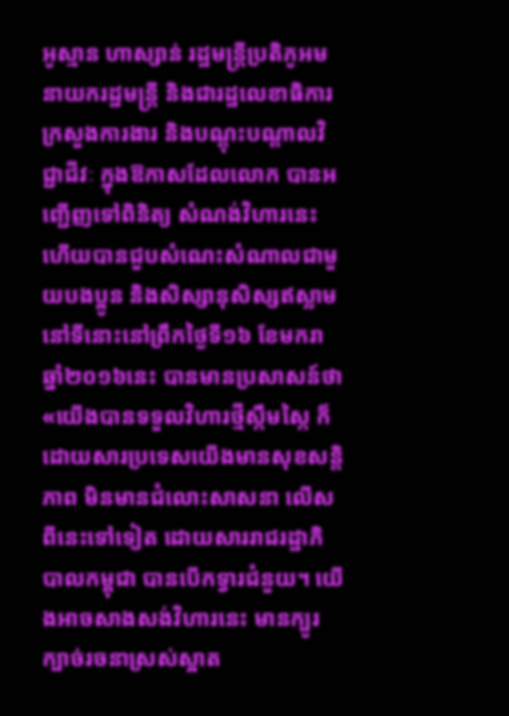អូស្មាន ហាស្សាន់ រដ្ឋមន្ត្រីប្រតិភូអមនាយករដ្ឋមន្ត្រី និងជារដ្ឋលេខាធិការក្រសួងការងារ និងបណ្តុះបណ្តាលវិជ្ជាជីវៈ ក្នុងឱកាសដែលលោក បានអញ្ជើញទៅពិនិត្យ សំណង់វិហារនេះ ហើយបានជួបសំណេះសំណាលជាមួយបងប្អូន និងសិស្សានុសិស្សឥស្លាម នៅទីនោះនៅព្រឹកថ្ងៃទី១៦ ខែមករា ឆ្នាំ២០១៦នេះ បានមានប្រសាសន៍ថា «យើងបានទទួលវិហារថ្មីស្កឹមស្កៃ ក៏ដោយសារប្រទេសយើងមានសុខសន្តិភាព មិនមានជំលោះសាសនា លើសពីនេះទៅទៀត ដោយសាររាជរដ្ឋាភិបាលកម្ពុជា បានបើកទ្វារជំនួយ។ យើងអាចសាងសង់វិហារនេះ មានក្បូរក្បាច់រចនាស្រស់ស្អាត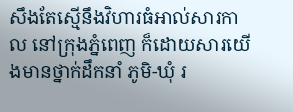សឹងតែស្មើនឹងវិហារធំអាល់សារកាល នៅក្រុងភ្នំពេញ ក៏ដោយសារយើងមានថ្នាក់ដឹកនាំ ភូមិ-ឃុំ រ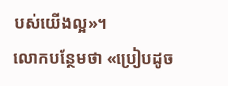បស់យើងល្អ»។
លោកបន្ថែមថា «ប្រៀបដូច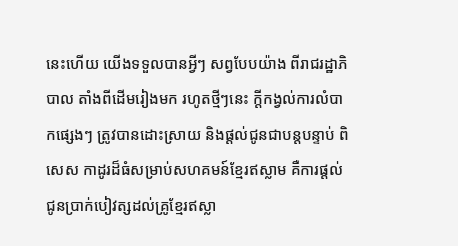នេះហើយ យើងទទួលបានអ្វីៗ សព្វបែបយ៉ាង ពីរាជរដ្ឋាភិបាល តាំងពីដើមរៀងមក រហូតថ្មីៗនេះ ក្តីកង្វល់ការលំបាកផ្សេងៗ ត្រូវបានដោះស្រាយ និងផ្តល់ជូនជាបន្តបន្ទាប់ ពិសេស កាដូរដ៏ធំសម្រាប់សហគមន៍ខ្មែរឥស្លាម គឺការផ្តល់ជូនប្រាក់បៀវត្សដល់គ្រូខ្មែរឥស្លា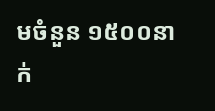មចំនួន ១៥០០នាក់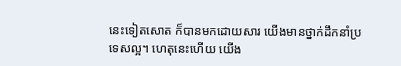នេះទៀតសោត ក៏បានមកដោយសារ យើងមានថ្នាក់ដឹកនាំប្រទេសល្អ។ ហេតុនេះហើយ យើង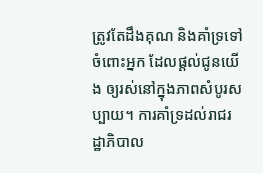ត្រូវតែដឹងគុណ និងគាំទ្រទៅចំពោះអ្នក ដែលផ្តល់ជូនយើង ឲ្យរស់នៅក្នុងភាពសំបូរសប្បាយ។ ការគាំទ្រដល់រាជរដ្ឋាភិបាល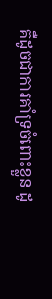គឺដូចជាការគាំទ្រចំពោះខ្លួន ដូ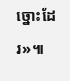ច្នោះដែរ»៕